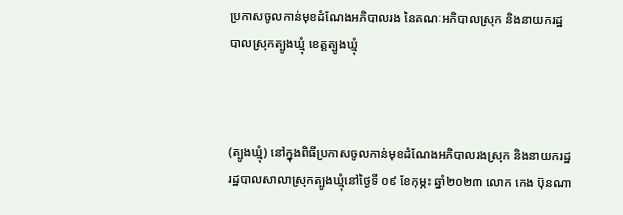ប្រកាសចូលកាន់មុខដំណែងអភិបាលរង នៃគណៈអភិបាលស្រុក និងនាយករដ្ឋបាលស្រុកត្បូងឃ្មុំ ខេត្តត្បូងឃ្មុំ



(ត្បូងឃ្មុំ) នៅក្នុងពិធីប្រកាសចូលកាន់មុខដំណែងអភិបាលរងស្រុក និងនាយករដ្ឋរដ្ឋបាលសាលាស្រុកត្បូងឃ្មុំនៅថ្ងៃទី ០៩ ខែកុម្ភះ ឆ្នាំ២០២៣ លោក កេង ប៊ុនណា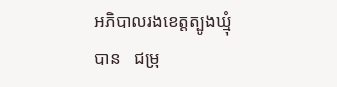អភិបាលរងខេត្តត្បូងឃ្មុំបាន   ជម្រុ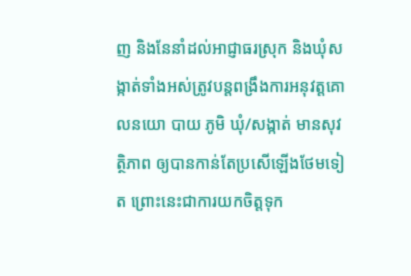ញ និងនែនាំដល់អាជ្ញាធរស្រុក និងឃុំសង្កាត់ទាំងអស់ត្រូវបន្តពង្រឹងការអនុវត្តគោលនយោ បាយ ភូមិ ឃុំ/សង្កាត់ មានសុវត្ថិភាព ឲ្យបានកាន់តែប្រសើឡើងថែមទៀត ព្រោះនេះជាការយកចិត្តទុក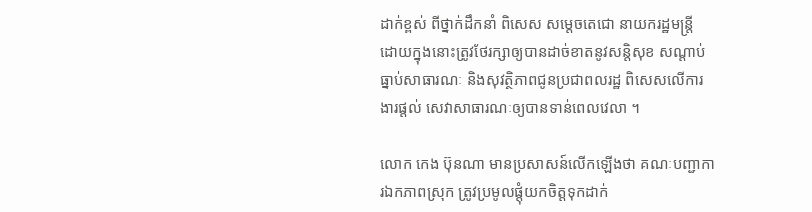ដាក់ខ្ពស់ ពីថ្នាក់ដឹកនាំ ពិសេស សម្តេចតេជោ នាយករដ្ឋមន្រ្តី ដោយក្នុងនោះត្រូវថែរក្សាឲ្យបានដាច់ខាតនូវសន្តិសុខ សណ្តាប់ធ្នាប់សាធារណៈ និងសុវត្ថិភាពជូនប្រជាពលរដ្ឋ ពិសេសលើការងារផ្តល់ សេវាសាធារណៈឲ្យបានទាន់ពេលវេលា ។

លោក កេង ប៊ុនណា មានប្រសាសន៍លើកឡើងថា គណៈបញ្ជាការឯកភាពស្រុក ត្រូវប្រមូលផ្តុំយកចិត្តទុកដាក់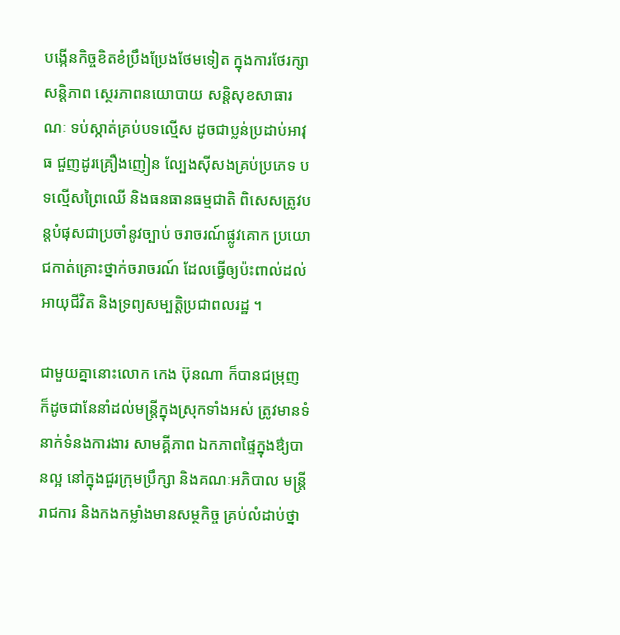បង្កើនកិច្ចខិតខំប្រឹងប្រែងថែមទៀត ក្នុងការថែរក្សាសន្តិភាព ស្ថេរភាពនយោបាយ សន្តិសុខសាធារណៈ ទប់ស្កាត់គ្រប់បទល្មើស ដូចជាប្លន់ប្រដាប់អាវុធ ជួញដូរគ្រឿងញៀន ល្បែងស៊ីសងគ្រប់ប្រភេទ បទល្មើសព្រៃឈើ និងធនធានធម្មជាតិ ពិសេសត្រូវបន្តបំផុសជាប្រចាំនូវច្បាប់ ចរាចរណ៍ផ្លូវគោក ប្រយោជកាត់គ្រោះថ្នាក់ចរាចរណ៍ ដែលធ្វើឲ្យប៉ះពាល់ដល់អាយុជីវិត និងទ្រព្យសម្បត្តិប្រជាពលរដ្ឋ ។

ជាមួយគ្នានោះលោក កេង ប៊ុនណា ក៏បានជម្រុញ ក៏ដូចជានែនាំដល់មន្រ្តីក្នុងស្រុកទាំងអស់ ត្រូវមានទំនាក់ទំនងការងារ សាមគ្គីភាព ឯកភាពផ្ទៃក្នុងឳ្យបានល្អ នៅក្នុងជួរក្រុមប្រឹក្សា និងគណៈអភិបាល មន្រ្តីរាជការ និងកងកម្លាំងមានសម្ថកិច្ច គ្រប់លំដាប់ថ្នា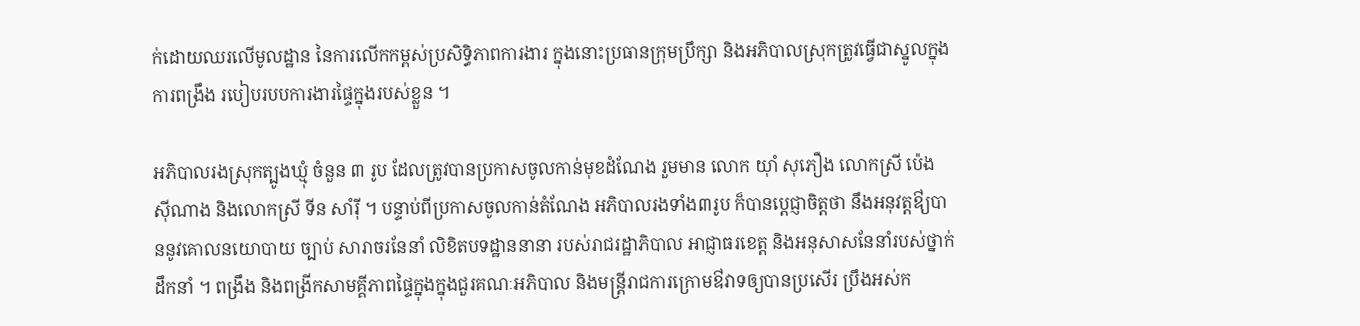ក់ដោយឈរលើមូលដ្ឋាន នៃការលើកកម្ពស់ប្រសិទ្ធិភាពការងារ ក្នុងនោះប្រធានក្រុមប្រឹក្សា និងអភិបាលស្រុកត្រូវធ្វើជាស្នូលក្នុងការពង្រឹង របៀបរបបការងារផ្ទៃក្នុងរបស់ខ្លួន ។

អភិបាលរងស្រុកត្បូងឃ្មុំ ចំនួន ៣ រូប ដែលត្រូវបានប្រកាសចូលកាន់មុខដំណែង រួមមាន លោក យ៉ាំ សុភឿង លោកស្រី ប៉េង ស៊ីណាង និងលោកស្រី ទីន សាំរ៉ី ។ បន្ទាប់ពីប្រកាសចូលកាន់តំណែង អភិបាលរងទាំង៣រូប ក៏បានប្តេជ្ញាចិត្តថា នឹងអនុវត្តឳ្យបាននូវគោលនយោបាយ ច្បាប់ សារាចរនែនាំ លិខិតបទដ្ឋាននានា របស់រាជរដ្ឋាភិបាល អាជ្ញាធរខេត្ត និងអនុសាសនែនាំរបស់ថ្នាក់ដឹកនាំ ។ ពង្រឹង និងពង្រីកសាមគ្គីភាពផ្ទៃក្នុងក្នុងជួរគណៈអភិបាល និងមន្រ្តីរាជការក្រោមឳវាទឲ្យបានប្រសើរ ប្រឹងអស់ក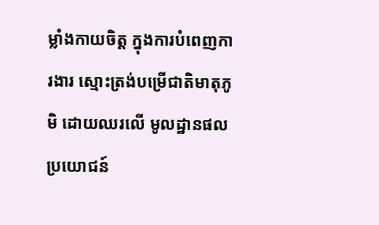ម្លាំងកាយចិត្ត ក្នុងការបំពេញការងារ ស្មោះត្រង់បម្រើជាតិមាតុភូមិ ដោយឈរលើ មូលដ្ឋានផលប្រយោជន៍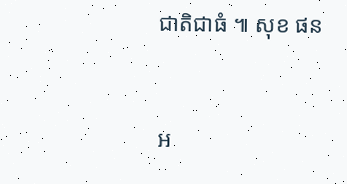ជាតិជាធំ ៕ សុខ ផន



អ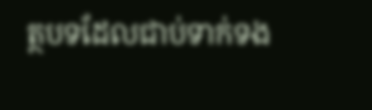ត្ថបទដែលជាប់ទាក់ទង